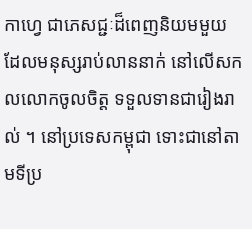កាហ្វេ ជាភេសជ្ជៈដ៏ពេញនិយមមួយ ដែលមនុស្សរាប់លាននាក់ នៅលើសកលលោកចូលចិត្ត ទទួលទានជារៀងរាល់ ។ នៅប្រទេសកម្ពុជា ទោះជានៅតាមទីប្រ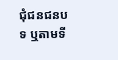ជុំជនជនបទ ឬតាមទី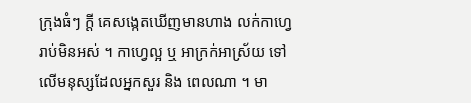ក្រុងធំៗ ក្ដី គេសង្កេតឃើញមានហាង លក់កាហ្វេរាប់មិនអស់ ។ កាហ្វេល្អ ឬ អាក្រក់អាស្រ័យ ទៅលើមនុស្សដែលអ្នកសួរ និង ពេលណា ។ មា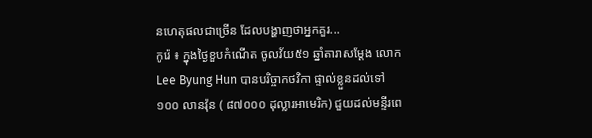នហេតុផលជាច្រើន ដែលបង្ហាញថាអ្នកគួរ...
កូរ៉េ ៖ ក្នុងថ្ងៃខួបកំណើត ចូលវ័យ៥១ ឆ្នាំតារាសម្តែង លោក Lee Byung Hun បានបរិច្ចាកថវិកា ផ្ទាល់ខ្លួនដល់ទៅ ១០០ លានវ៉ុន ( ៨៧០០០ ដុល្លារអាមេរិក) ជួយដល់មន្ទីរពេ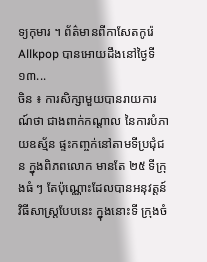ទ្យកុមារ ។ ព័ត៌មានពីកាសែតកូរ៉េ Allkpop បានអោយដឹងនៅថ្ងៃទី ១៣...
ចិន ៖ ការសិក្សាមួយបានរាយការណ៍ថា ជាងពាក់កណ្តាល នៃការបំភាយឧស្ម័ន ផ្ទះកញ្ចក់នៅតាមទីប្រជុំជន ក្នុងពិភពលោក មានតែ ២៥ ទីក្រុងធំ ៗ តែប៉ុណ្ណោះដែលបានអនុវត្តន៍ វិធីសាស្រ្តបែបនេះ ក្នុងនោះទី ក្រុងចំ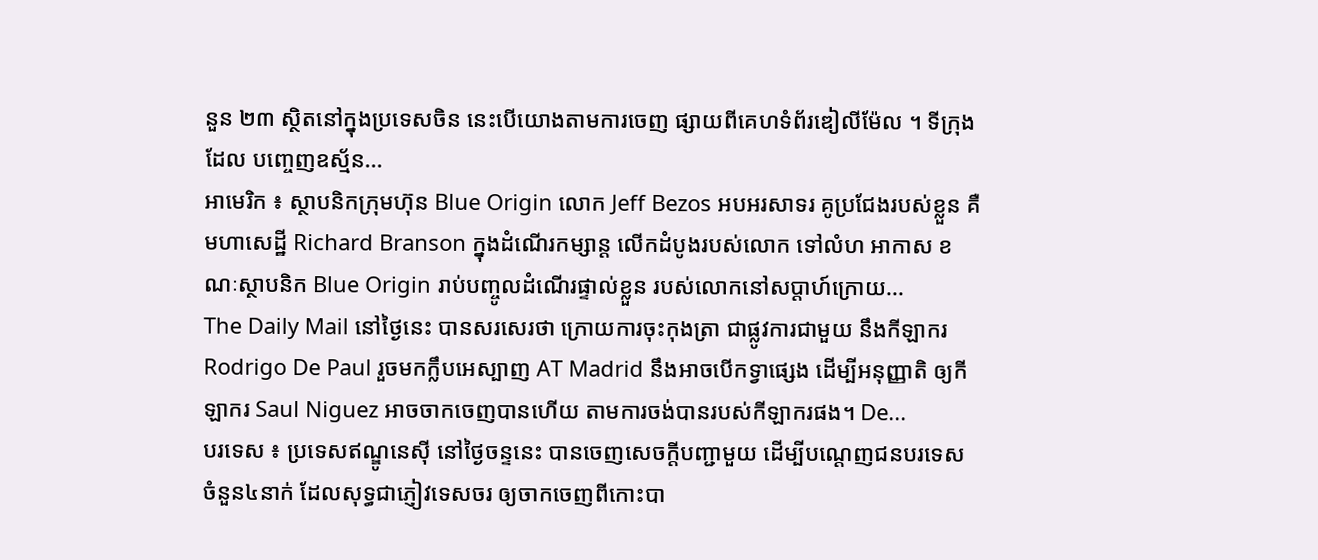នួន ២៣ ស្ថិតនៅក្នុងប្រទេសចិន នេះបើយោងតាមការចេញ ផ្សាយពីគេហទំព័រឌៀលីម៉ែល ។ ទីក្រុងដែល បញ្ចេញឧស្ម័ន...
អាមេរិក ៖ ស្ថាបនិកក្រុមហ៊ុន Blue Origin លោក Jeff Bezos អបអរសាទរ គូប្រជែងរបស់ខ្លួន គឺមហាសេដ្ឋី Richard Branson ក្នុងដំណើរកម្សាន្ត លើកដំបូងរបស់លោក ទៅលំហ អាកាស ខណៈស្ថាបនិក Blue Origin រាប់បញ្ចូលដំណើរផ្ទាល់ខ្លួន របស់លោកនៅសប្តាហ៍ក្រោយ...
The Daily Mail នៅថ្ងៃនេះ បានសរសេរថា ក្រោយការចុះកុងត្រា ជាផ្លូវការជាមួយ នឹងកីឡាករ Rodrigo De Paul រួចមកក្លឹបអេស្បាញ AT Madrid នឹងអាចបើកទ្វាផ្សេង ដើម្បីអនុញ្ញាតិ ឲ្យកីឡាករ Saul Niguez អាចចាកចេញបានហើយ តាមការចង់បានរបស់កីឡាករផង។ De...
បរទេស ៖ ប្រទេសឥណ្ឌូនេស៊ី នៅថ្ងៃចន្ទនេះ បានចេញសេចក្តីបញ្ជាមួយ ដើម្បីបណ្តេញជនបរទេស ចំនួន៤នាក់ ដែលសុទ្ធជាភ្ញៀវទេសចរ ឲ្យចាកចេញពីកោះបា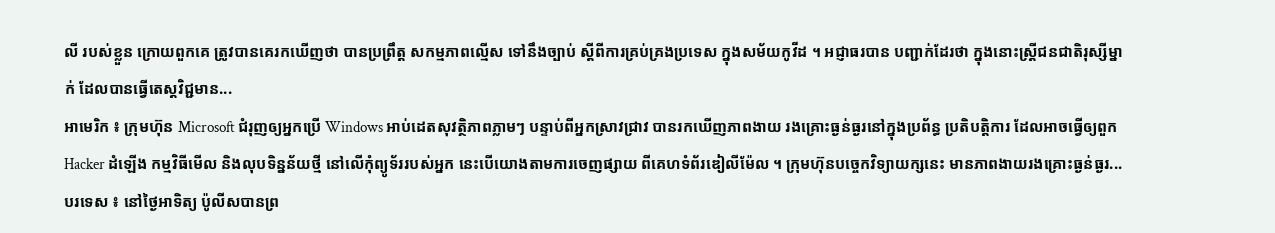លី របស់ខ្លួន ក្រោយពួកគេ ត្រូវបានគេរកឃើញថា បានប្រព្រឹត្ត សកម្មភាពល្មើស ទៅនឹងច្បាប់ ស្តីពីការគ្រប់គ្រងប្រទេស ក្នុងសម័យកូវីដ ។ អជ្ញាធរបាន បញ្ជាក់ដែរថា ក្នុងនោះស្ត្រីជនជាតិរុស្សីម្នាក់ ដែលបានធ្វើតេស្តវិជ្ជមាន...
អាមេរិក ៖ ក្រុមហ៊ុន Microsoft ជំរុញឲ្យអ្នកប្រើ Windows អាប់ដេតសុវត្ថិភាពភ្លាមៗ បន្ទាប់ពីអ្នកស្រាវជ្រាវ បានរកឃើញភាពងាយ រងគ្រោះធ្ងន់ធ្ងរនៅក្នុងប្រព័ន្ធ ប្រតិបត្តិការ ដែលអាចធ្វើឲ្យពួក Hacker ដំឡើង កម្មវិធីមើល និងលុបទិន្នន័យថ្មី នៅលើកុំព្យូទ័ររបស់អ្នក នេះបើយោងតាមការចេញផ្សាយ ពីគេហទំព័រឌៀលីម៉ែល ។ ក្រុមហ៊ុនបច្ចេកវិទ្យាយក្សនេះ មានភាពងាយរងគ្រោះធ្ងន់ធ្ងរ...
បរទេស ៖ នៅថ្ងៃអាទិត្យ ប៉ូលីសបានព្រ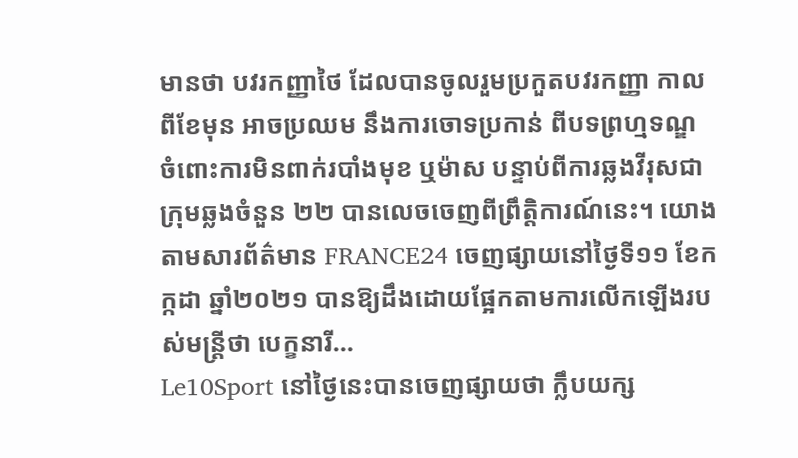មានថា បវរកញ្ញាថៃ ដែលបានចូលរួមប្រកួតបវរកញ្ញា កាលពីខែមុន អាចប្រឈម នឹងការចោទប្រកាន់ ពីបទព្រហ្មទណ្ឌ ចំពោះការមិនពាក់របាំងមុខ ឬម៉ាស បន្ទាប់ពីការឆ្លងវីរុសជាក្រុមឆ្លងចំនួន ២២ បានលេចចេញពីព្រឹត្តិការណ៍នេះ។ យោងតាមសារព័ត៌មាន FRANCE24 ចេញផ្សាយនៅថ្ងៃទី១១ ខែកក្កដា ឆ្នាំ២០២១ បានឱ្យដឹងដោយផ្អែកតាមការលើកឡើងរបស់មន្រ្តីថា បេក្ខនារី...
Le10Sport នៅថ្ងៃនេះបានចេញផ្សាយថា ក្លឹបយក្ស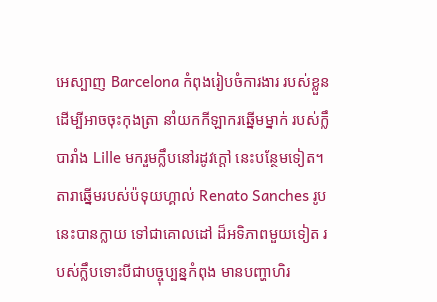អេស្បាញ Barcelona កំពុងរៀបចំការងារ របស់ខ្លួន ដើម្បីអាចចុះកុងត្រា នាំយកកីឡាករឆ្នើមម្នាក់ របស់ក្លឹបារាំង Lille មករួមក្លឹបនៅរដូវក្តៅ នេះបន្ថែមទៀត។ តារាឆ្នើមរបស់ប៉ទុយហ្គាល់ Renato Sanches រូបនេះបានក្លាយ ទៅជាគោលដៅ ដ៏អទិភាពមួយទៀត របស់ក្លឹបទោះបីជាបច្ចុប្បន្នកំពុង មានបញ្ហាហិរ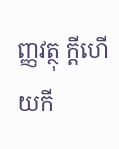ញ្ញវត្ថុ ក្តីហើយកី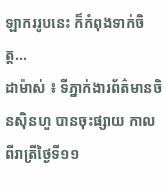ឡាកររូបនេះ ក៏កំពុងទាក់ចិត្ត...
ដាម៉ាស់ ៖ ទីភ្នាក់ងារព័ត៌មានចិនស៊ិនហួ បានចុះផ្សាយ កាលពីរាត្រីថ្ងៃទី១១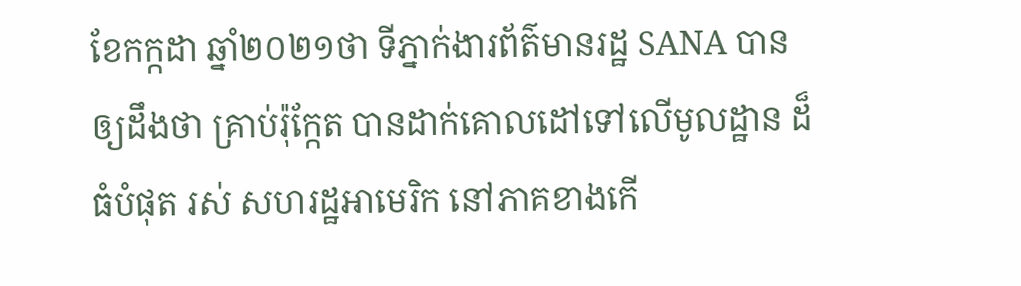ខែកក្កដា ឆ្នាំ២០២១ថា ទីភ្នាក់ងារព័ត៌មានរដ្ឋ SANA បានឲ្យដឹងថា គ្រាប់រ៉ុក្កែត បានដាក់គោលដៅទៅលើមូលដ្ឋាន ដ៏ធំបំផុត រស់ សហរដ្ឋអាមេរិក នៅភាគខាងកើ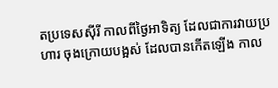តប្រទេសស៊ីរី កាលពីថ្ងៃអាទិត្យ ដែលជាការវាយប្រហារ ចុងក្រោយបង្អស់ ដែលបានកើតឡើង កាល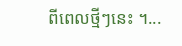ពីពេលថ្មីៗនេះ ។...